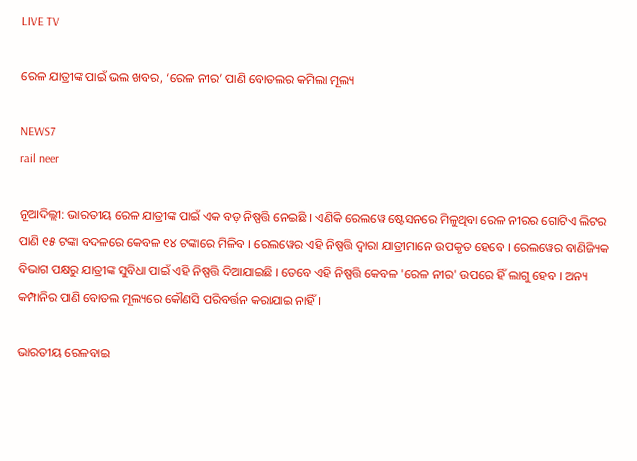LIVE TV

ରେଳ ଯାତ୍ରୀଙ୍କ ପାଇଁ ଭଲ ଖବର, ‘ରେଳ ନୀର’ ପାଣି ବୋତଲର କମିଲା ମୂଲ୍ୟ

NEWS7
rail neer

ନୂଆଦିଲ୍ଲୀ: ଭାରତୀୟ ରେଳ ଯାତ୍ରୀଙ୍କ ପାଇଁ ଏକ ବଡ଼ ନିଷ୍ପତ୍ତି ନେଇଛି । ଏଣିକି ରେଲୱେ ଷ୍ଟେସନରେ ମିଳୁଥିବା ରେଳ ନୀରର ଗୋଟିଏ ଲିଟର ପାଣି ୧୫ ଟଙ୍କା ବଦଳରେ କେବଳ ୧୪ ଟଙ୍କାରେ ମିଳିବ । ରେଲୱେର ଏହି ନିଷ୍ପତ୍ତି ଦ୍ୱାରା ଯାତ୍ରୀମାନେ ଉପକୃତ ହେବେ । ରେଲୱେର ବାଣିଜ୍ୟିକ ବିଭାଗ ପକ୍ଷରୁ ଯାତ୍ରୀଙ୍କ ସୁବିଧା ପାଇଁ ଏହି ନିଷ୍ପତ୍ତି ଦିଆଯାଇଛି । ତେବେ ଏହି ନିଷ୍ପତ୍ତି କେବଳ 'ରେଳ ନୀର' ଉପରେ ହିଁ ଲାଗୁ ହେବ । ଅନ୍ୟ କମ୍ପାନିର ପାଣି ବୋତଲ ମୂଲ୍ୟରେ କୌଣସି ପରିବର୍ତ୍ତନ କରାଯାଇ ନାହିଁ ।

ଭାରତୀୟ ରେଳବାଇ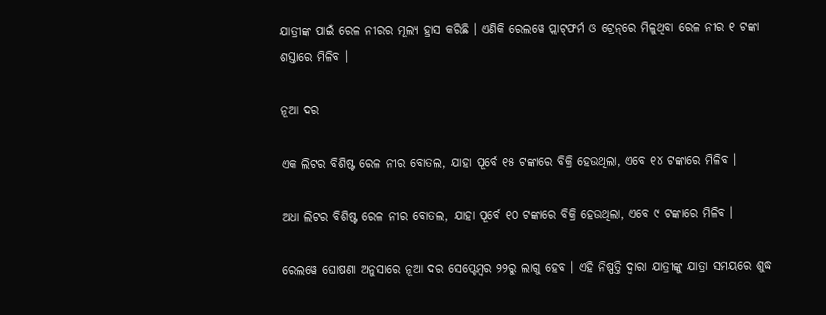ଯାତ୍ରୀଙ୍କ ପାଇଁ ରେଳ ନୀରର ମୂଲ୍ୟ ହ୍ରାସ କରିଛି । ଏଣିକି ରେଲୱେ ପ୍ଲାଟ୍‌ଫର୍ମ ଓ ଟ୍ରେନ୍‌ରେ ମିଳୁଥିବା ରେଳ ନୀର ୧ ଟଙ୍କା ଶସ୍ତାରେ ମିଳିବ ।

ନୂଆ ଦର

ଏକ ଲିଟର ବିଶିଷ୍ଟ ରେଳ ନୀର ବୋତଲ, ଯାହା ପୂର୍ବେ ୧୫ ଟଙ୍କାରେ ବିକ୍ରି ହେଉଥିଲା, ଏବେ ୧୪ ଟଙ୍କାରେ ମିଳିବ ।

ଅଧା ଲିଟର ବିଶିଷ୍ଟ ରେଳ ନୀର ବୋତଲ, ଯାହା ପୂର୍ବେ ୧୦ ଟଙ୍କାରେ ବିକ୍ରି ହେଉଥିଲା, ଏବେ ୯ ଟଙ୍କାରେ ମିଳିବ ।

ରେଲୱେ ଘୋଷଣା ଅନୁସାରେ ନୂଆ ଦର ସେପ୍ଟେମ୍ୱର ୨୨ରୁ ଲାଗୁ ହେବ । ଏହି ନିଷ୍ପତ୍ତି ଦ୍ୱାରା ଯାତ୍ରୀଙ୍କୁ ଯାତ୍ରା ସମୟରେ ଶୁଦ୍ଧ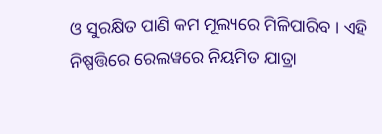ଓ ସୁରକ୍ଷିତ ପାଣି କମ ମୂଲ୍ୟରେ ମିଳିପାରିବ । ଏହି ନିଷ୍ପତ୍ତିରେ ରେଲୱରେ ନିୟମିତ ଯାତ୍ରା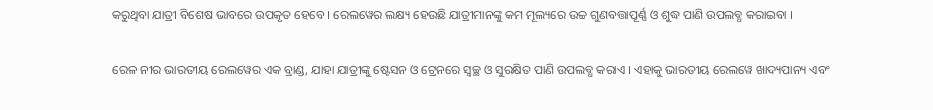କରୁଥିବା ଯାତ୍ରୀ ବିଶେଷ ଭାବରେ ଉପକୃତ ହେବେ । ରେଲୱେର ଲକ୍ଷ୍ୟ ହେଉଛି ଯାତ୍ରୀମାନଙ୍କୁ କମ ମୂଲ୍ୟରେ ଉଚ୍ଚ ଗୁଣବତ୍ତାପୂର୍ଣ୍ଣ ଓ ଶୁଦ୍ଧ ପାଣି ଉପଲବ୍ଧ କରାଇବା ।

ରେଳ ନୀର ଭାରତୀୟ ରେଲୱେର ଏକ ବ୍ରାଣ୍ଡ, ଯାହା ଯାତ୍ରୀଙ୍କୁ ଷ୍ଟେସନ ଓ ଟ୍ରେନରେ ସ୍ୱଚ୍ଛ ଓ ସୁରକ୍ଷିତ ପାଣି ଉପଲବ୍ଧ କରାଏ । ଏହାକୁ ଭାରତୀୟ ରେଲୱେ ଖାଦ୍ୟପାନ୍ୟ ଏବଂ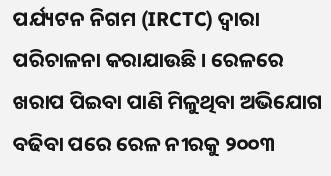ପର୍ଯ୍ୟଟନ ନିଗମ (IRCTC) ଦ୍ୱାରା ପରିଚାଳନା କରାଯାଉଛି । ରେଳରେ ଖରାପ ପିଇବା ପାଣି ମିଳୁଥିବା ଅଭିଯୋଗ ବଢିବା ପରେ ରେଳ ନୀରକୁ ୨୦୦୩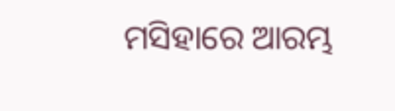ମସିହାରେ ଆରମ୍ଭ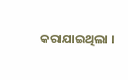କରାଯାଇଥିଲା ।